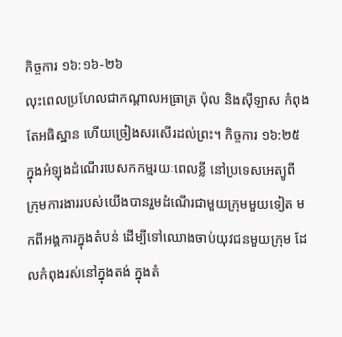កិច្ចការ ១៦:១៦-២៦
លុះពេលប្រហែលជាកណ្តាលអធ្រាត្រ ប៉ុល និងស៊ីឡាស កំពុងតែអធិស្ឋាន ហើយច្រៀងសរសើរដល់ព្រះ។ កិច្ចការ ១៦:២៥
ក្នុងអំឡុងដំណើរបេសកកម្មរយៈពេលខ្លី នៅប្រទេសអេត្យូពី ក្រុមការងាររបស់យើងបានរួមដំណើរជាមួយក្រុមមួយទៀត មកពីអង្គការក្នុងតំបន់ ដើម្បីទៅឈោងចាប់យុវជនមួយក្រុម ដែលកំពុងរស់នៅក្នុងតង់ ក្នុងតំ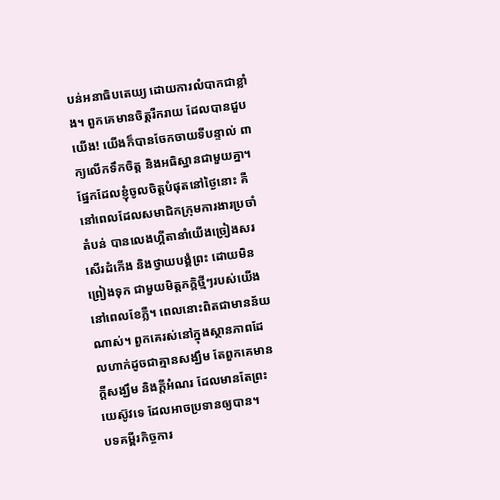បន់អនាធិបតេយ្យ ដោយការលំបាកជាខ្លាំង។ ពួកគេមានចិត្តរីករាយ ដែលបានជួបយើង! យើងក៏បានចែកចាយទីបន្ទាល់ ពាក្យលើកទឹកចិត្ត និងអធិស្ឋានជាមួយគ្នា។ ផ្នែកដែលខ្ញុំចូលចិត្តបំផុតនៅថ្ងៃនោះ គឺនៅពេលដែលសមាជិកក្រុមការងារប្រចាំតំបន់ បានលេងហ្គីតានាំយើងច្រៀងសរសើរដំកើង និងថ្វាយបង្គំព្រះ ដោយមិនព្រៀងទុក ជាមួយមិត្តភក្តិថ្មីៗរបស់យើង នៅពេលខែភ្លឺ។ ពេលនោះពិតជាមានន័យណាស់។ ពួកគេរស់នៅក្នុងស្ថានភាពដែលហាក់ដូចជាគ្មានសង្ឃឹម តែពួកគេមានក្តីសង្ឃឹម និងក្តីអំណរ ដែលមានតែព្រះយេស៊ូវទេ ដែលអាចប្រទានឲ្យបាន។
បទគម្ពីរកិច្ចការ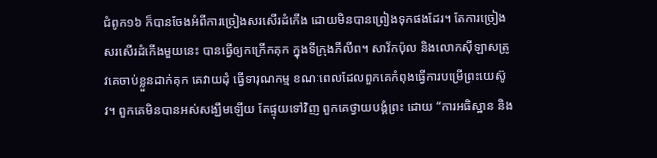ជំពូក១៦ ក៏បានចែងអំពីការច្រៀងសរសើរដំកើង ដោយមិនបានព្រៀងទុកផងដែរ។ តែការច្រៀងសរសើរដំកើងមួយនេះ បានធ្វើឲ្យកក្រើកគុក ក្នុងទីក្រុងភីលីព។ សាវ័កប៉ុល និងលោកស៊ីឡាសត្រូវគេចាប់ខ្លួនដាក់គុក គេវាយដុំ ធ្វើទារុណកម្ម ខណៈពេលដែលពួកគេកំពុងធ្វើការបម្រើព្រះយេស៊ូវ។ ពួកគេមិនបានអស់សង្ឃឹមឡើយ តែផ្ទុយទៅវិញ ពួកគេថ្វាយបង្គំព្រះ ដោយ “ការអធិស្ឋាន និង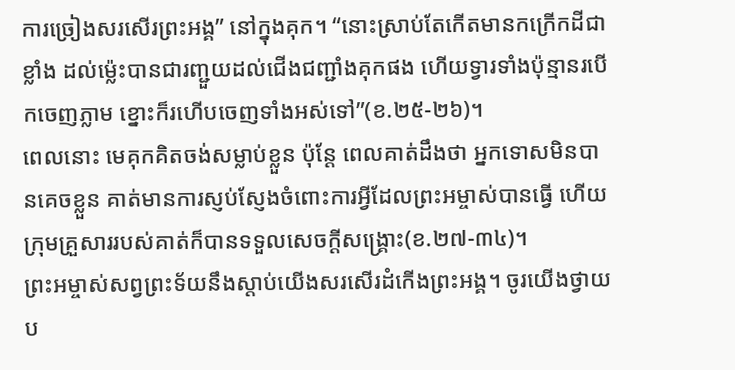ការច្រៀងសរសើរព្រះអង្គ” នៅក្នុងគុក។ “នោះស្រាប់តែកើតមានកក្រើកដីជាខ្លាំង ដល់ម៉្លេះបានជារញ្ជួយដល់ជើងជញ្ជាំងគុកផង ហើយទ្វារទាំងប៉ុន្មានរបើកចេញភ្លាម ខ្នោះក៏រហើបចេញទាំងអស់ទៅ”(ខ.២៥-២៦)។
ពេលនោះ មេគុកគិតចង់សម្លាប់ខ្លួន ប៉ុន្តែ ពេលគាត់ដឹងថា អ្នកទោសមិនបានគេចខ្លួន គាត់មានការស្ញប់ស្ញែងចំពោះការអ្វីដែលព្រះអម្ចាស់បានធ្វើ ហើយក្រុមគ្រួសាររបស់គាត់ក៏បានទទួលសេចក្តីសង្គ្រោះ(ខ.២៧-៣៤)។
ព្រះអម្ចាស់សព្វព្រះទ័យនឹងស្តាប់យើងសរសើរដំកើងព្រះអង្គ។ ចូរយើងថ្វាយប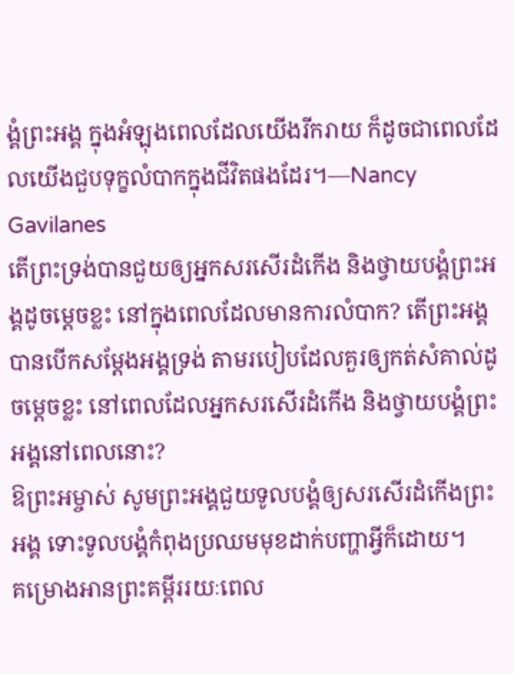ង្គំព្រះអង្គ ក្នុងអំឡុងពេលដែលយើងរីករាយ ក៏ដូចជាពេលដែលយើងជួបទុក្ខលំបាកក្នុងជីវិតផងដែរ។—Nancy Gavilanes
តើព្រះទ្រង់បានជួយឲ្យអ្នកសរសើរដំកើង និងថ្វាយបង្គំព្រះអង្គដូចម្តេចខ្លះ នៅក្នុងពេលដែលមានការលំបាក? តើព្រះអង្គបានបើកសម្ដែងអង្គទ្រង់ តាមរបៀបដែលគួរឲ្យកត់សំគាល់ដូចម្តេចខ្លះ នៅពេលដែលអ្នកសរសើរដំកើង និងថ្វាយបង្គំព្រះអង្គនៅពេលនោះ?
ឱព្រះអម្ចាស់ សូមព្រះអង្គជួយទូលបង្គំឲ្យសរសើរដំកើងព្រះអង្គ ទោះទូលបង្គំកំពុងប្រឈមមុខដាក់បញ្ហាអ្វីក៏ដោយ។
គម្រោងអានព្រះគម្ពីររយៈពេល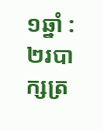១ឆ្នាំ : ២របាក្សត្រ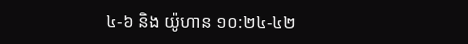៤-៦ និង យ៉ូហាន ១០:២៤-៤២